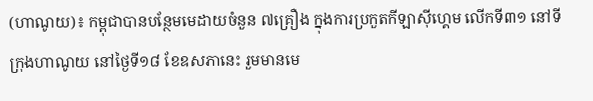(ហាណូយ)៖ កម្ពុជាបានបន្ថែមមេដាយចំនួន ៧គ្រឿង ក្នុងការប្រកួតកីឡាស៊ីហ្គេម លើកទី៣១ នៅទីក្រុងហាណូយ នៅថ្ងៃទី១៨ ខែឧសភានេះ រួមមានមេ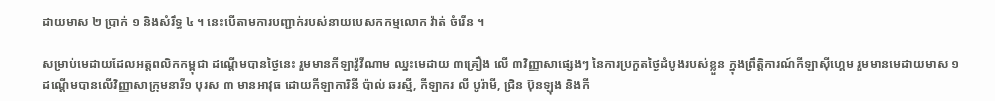ដាយមាស ២ ប្រាក់ ១ និងសំរឹទ្ធ ៤ ។ នេះបើតាមការបញ្ជាក់របស់នាយបេសកកម្មលោក វ៉ាត់ ចំរើន ។

សម្រាប់មេដាយដែលអត្តពលិកកម្ពុជា ដណ្ដើមបានថ្ងៃនេះ រួមមានកីឡាវ៉ូវីណាម ឈ្នះមេដាយ ៣គ្រឿង លើ ៣វិញ្ញាសាផ្សេងៗ នៃការប្រកួតថ្ងៃដំបូងរបស់ខ្លួន ក្នុងព្រឹត្តិការណ៍កីឡាស៊ីហ្គេម រួមមានមេដាយមាស ១ ដណ្ដើមបានលើវិញ្ញាសាក្រុមនារី១ បុរស ៣ មានអាវុធ ដោយកីឡាការិនី ប៉ាល់ ឆរស្មី, កីឡាករ លី បូរ៉ាមី, ជ្រិន ប៊ុនឡុង និងកី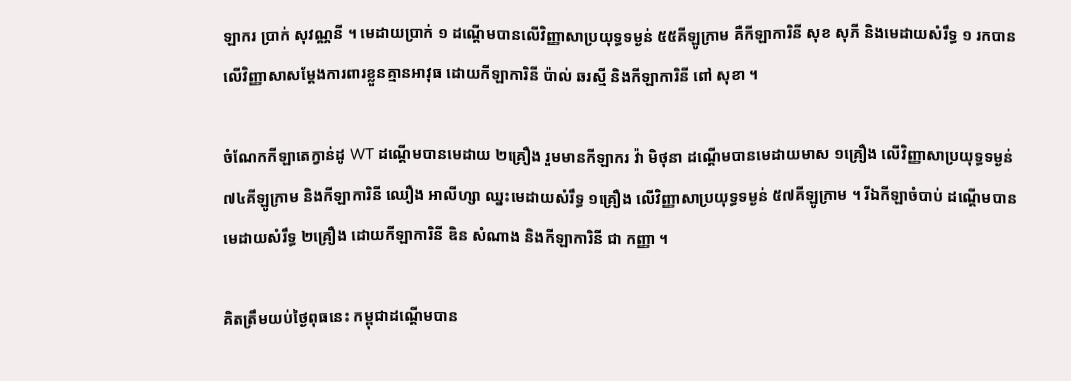ឡាករ ប្រាក់ សុវណ្ណនី ។ មេដាយប្រាក់ ១ ដណ្ដើមបានលើវិញ្ញាសាប្រយុទ្ធទម្ងន់ ៥៥គីឡូក្រាម គឺកីឡាការិនី សុខ សុភី និងមេដាយសំរឹទ្ធ ១ រកបានលើវិញ្ញាសាសម្ដែងការពារខ្លួនគ្មានអាវុធ ដោយកីឡាការិនី ប៉ាល់ ឆរស្មី និងកីឡាការិនី ពៅ សុខា ។

ចំណែកកីឡាតេក្វាន់ដូ WT ដណ្ដើមបានមេដាយ ២គ្រឿង រួមមានកីឡាករ វ៉ា មិថុនា ដណ្ដើមបានមេដាយមាស ១គ្រឿង លើវិញ្ញាសាប្រយុទ្ធទម្ងន់ ៧៤គីឡូក្រាម និងកីឡាការិនី ឈឿង អាលីហ្សា ឈ្នះមេដាយសំរឹទ្ធ ១គ្រឿង លើវិញ្ញាសាប្រយុទ្ធទម្ងន់ ៥៧គីឡូក្រាម ។ រីឯកីឡាចំបាប់ ដណ្ដើមបានមេដាយសំរឹទ្ធ ២គ្រឿង ដោយកីឡាការិនី ឌិន សំណាង និងកីឡាការិនី ជា កញ្ញា ។

គិតត្រឹមយប់ថ្ងៃពុធនេះ កម្ពុជាដណ្ដើមបាន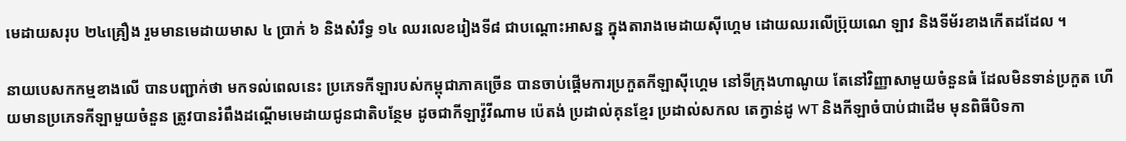មេដាយសរុប ២៤គ្រឿង រួមមានមេដាយមាស ៤ ប្រាក់ ៦ និងសំរឹទ្ធ ១៤ ឈរលេខរៀងទី៨ ជាបណ្ដោះអាសន្ន ក្នុងតារាងមេដាយស៊ីហ្គេម ដោយឈរលើប្រ៊ុយណេ ឡាវ និងទីម័រខាងកើតដដែល ។

នាយបេសកកម្មខាងលើ បានបញ្ជាក់ថា មកទល់ពេលនេះ ប្រភេទកីឡារបស់កម្ពុជាភាគច្រើន បានចាប់ផ្ដើមការប្រកួតកីឡាស៊ីហ្គេម នៅទីក្រុងហាណូយ តែនៅវិញ្ញាសាមួយចំនួនធំ ដែលមិនទាន់ប្រកួត ហើយមានប្រភេទកីឡាមួយចំនួន ត្រូវបានរំពឹងដណ្ដើមមេដាយជូនជាតិបន្ថែម ដូចជាកីឡាវ៉ូវីណាម ប៉េតង់ ប្រដាល់គុនខ្មែរ ប្រដាល់សកល តេក្វាន់ដូ WT និងកីឡាចំបាប់ជាដើម មុនពិធីបិទកា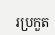រប្រកួត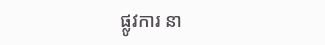ផ្លូវការ នា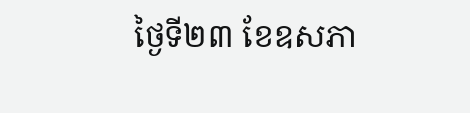ថ្ងៃទី២៣ ខែឧសភា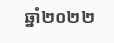ឆ្នាំ២០២២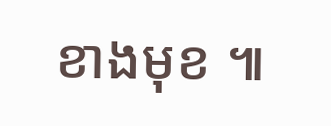ខាងមុខ ៕